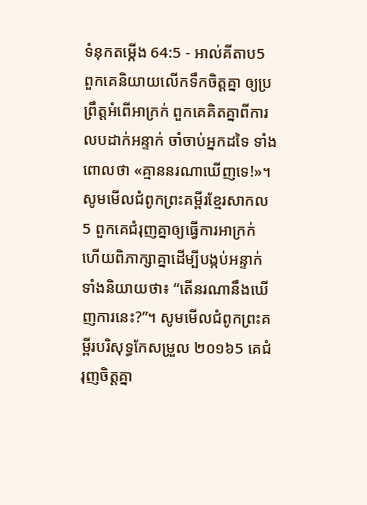ទំនុកតម្កើង 64:5 - អាល់គីតាប5 ពួកគេនិយាយលើកទឹកចិត្តគ្នា ឲ្យប្រព្រឹត្តអំពើអាក្រក់ ពួកគេគិតគ្នាពីការលបដាក់អន្ទាក់ ចាំចាប់អ្នកដទៃ ទាំងពោលថា «គ្មាននរណាឃើញទេ!»។ សូមមើលជំពូកព្រះគម្ពីរខ្មែរសាកល5 ពួកគេជំរុញគ្នាឲ្យធ្វើការអាក្រក់ ហើយពិភាក្សាគ្នាដើម្បីបង្កប់អន្ទាក់ ទាំងនិយាយថា៖ “តើនរណានឹងឃើញការនេះ?”។ សូមមើលជំពូកព្រះគម្ពីរបរិសុទ្ធកែសម្រួល ២០១៦5 គេជំរុញចិត្តគ្នា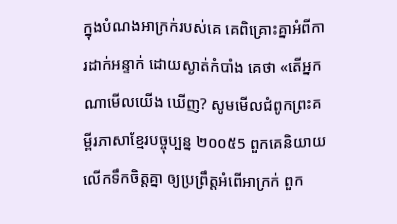ក្នុងបំណងអាក្រក់របស់គេ គេពិគ្រោះគ្នាអំពីការដាក់អន្ទាក់ ដោយស្ងាត់កំបាំង គេថា «តើអ្នកណាមើលយើង ឃើញ? សូមមើលជំពូកព្រះគម្ពីរភាសាខ្មែរបច្ចុប្បន្ន ២០០៥5 ពួកគេនិយាយលើកទឹកចិត្តគ្នា ឲ្យប្រព្រឹត្តអំពើអាក្រក់ ពួក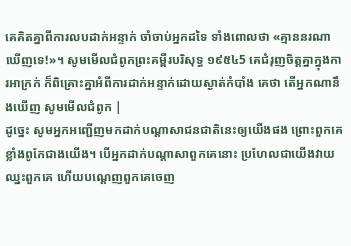គេគិតគ្នាពីការលបដាក់អន្ទាក់ ចាំចាប់អ្នកដទៃ ទាំងពោលថា «គ្មាននរណាឃើញទេ!»។ សូមមើលជំពូកព្រះគម្ពីរបរិសុទ្ធ ១៩៥៤5 គេជំរុញចិត្តគ្នាក្នុងការអាក្រក់ ក៏ពិគ្រោះគ្នាអំពីការដាក់អន្ទាក់ដោយស្ងាត់កំបាំង គេថា តើអ្នកណានឹងឃើញ សូមមើលជំពូក |
ដូច្នេះ សូមអ្នកអញ្ជើញមកដាក់បណ្តាសាជនជាតិនេះឲ្យយើងផង ព្រោះពួកគេខ្លាំងពូកែជាងយើង។ បើអ្នកដាក់បណ្តាសាពួកគេនោះ ប្រហែលជាយើងវាយឈ្នះពួកគេ ហើយបណ្តេញពួកគេចេញ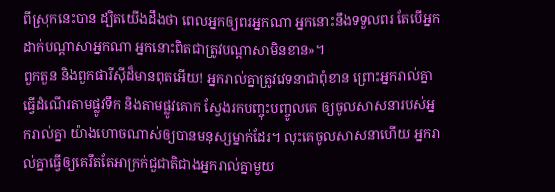ពីស្រុកនេះបាន ដ្បិតយើងដឹងថា ពេលអ្នកឲ្យពរអ្នកណា អ្នកនោះនឹងទទួលពរ តែបើអ្នកដាក់បណ្តាសាអ្នកណា អ្នកនោះពិតជាត្រូវបណ្តាសាមិនខាន»។
ពួកតួន និងពួកផារីស៊ីដ៏មានពុតអើយ! អ្នករាល់គ្នាត្រូវវេទនាជាពុំខាន ព្រោះអ្នករាល់គ្នាធ្វើដំណើរតាមផ្លូវទឹក និងតាមផ្លូវគោក ស្វែងរកបញ្ចុះបញ្ចូលគេ ឲ្យចូលសាសនារបស់អ្នករាល់គ្នា យ៉ាងហោចណាស់ឲ្យបានមនុស្សម្នាក់ដែរ។ លុះគេចូលសាសនាហើយ អ្នករាល់គ្នាធ្វើឲ្យគេរឹតតែអាក្រក់ជួជាតិជាងអ្នករាល់គ្នាមួយ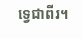ទ្វេជាពីរ។